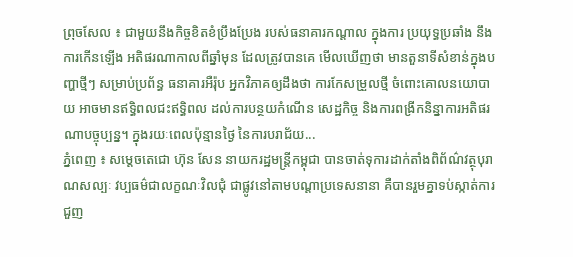ព្រុចសែល ៖ ជាមួយនឹងកិច្ចខិតខំប្រឹងប្រែង របស់ធនាគារកណ្តាល ក្នុងការ ប្រយុទ្ធប្រឆាំង នឹងការកើនឡើង អតិផរណាកាលពីឆ្នាំមុន ដែលត្រូវបានគេ មើលឃើញថា មានតួនាទីសំខាន់ក្នុងបញ្ហាថ្មីៗ សម្រាប់ប្រព័ន្ធ ធនាគារអឺរ៉ុប អ្នកវិភាគឲ្យដឹងថា ការកែសម្រួលថ្មី ចំពោះគោលនយោបាយ អាចមានឥទ្ធិពលជះឥទ្ធិពល ដល់ការបន្ថយកំណើន សេដ្ឋកិច្ច និងការពង្រីកនិន្នាការអតិផរណាបច្ចុប្បន្ន។ ក្នុងរយៈពេលប៉ុន្មានថ្ងៃ នៃការបរាជ័យ...
ភ្នំពេញ ៖ សម្តេចតេជោ ហ៊ុន សែន នាយករដ្ឋមន្ត្រីកម្ពុជា បានចាត់ទុការដាក់តាំងពិព័ណ៌វត្ថុបុរាណសល្បៈ វប្បធម៌ជាលក្ខណៈវិលជុំ ជាផ្លូវនៅតាមបណ្តាប្រទេសនានា គឺបានរួមគ្នាទប់ស្កាត់ការជួញ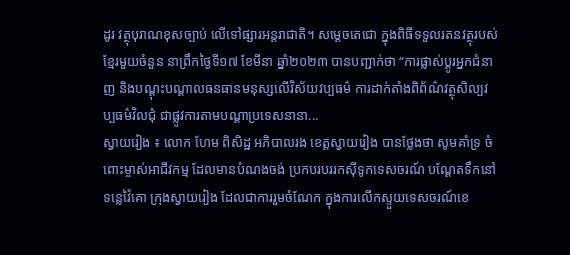ដូរ វត្ថុបុរាណខុសច្បាប់ លើទៅផ្សារអន្តរាជាតិ។ សម្តេចតេជោ ក្នុងពិធីទទួលរតនវត្ថុរបស់ខ្មែរមួយចំនួន នាព្រឹកថ្ងៃទី១៧ ខែមីនា ឆ្នាំ២០២៣ បានបញ្ជាក់ថា “ការផ្លាស់ប្តូរអ្នកជំនាញ និងបណ្តុះបណ្តាលធនធានមនុស្សលើវិស័យវប្បធម៌ ការដាក់តាំងពិព័ណ៌វត្ថុសិល្បវប្បធម៌វិលជុំ ជាផ្លូវការតាមបណ្តាប្រទេសនានា...
ស្វាយរៀង ៖ លោក ហែម ពិសិដ្ឋ អភិបាលរង ខេត្តស្វាយរៀង បានថ្លែងថា សូមគាំទ្រ ចំពោះម្ចាស់អាជីវកម្ម ដែលមានបំណងចង់ ប្រកបរបររកស៊ីទូកទេសចរណ៍ បណ្ដែតទឹកនៅទន្លេវ៉ៃគោ ក្រុងស្វាយរៀង ដែលជាការរួមចំណែក ក្នុងការលើកស្ទួយទេសចរណ៍ខេ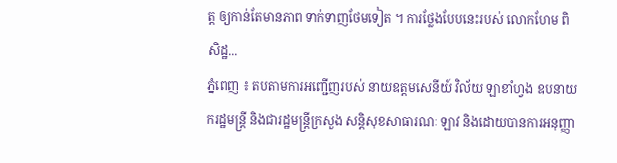ត្ត ឲ្យកាន់តែមានភាព ទាក់ទាញថែមទៀត ។ ការថ្លែងបែបនេះរបស់ លោកហែម ពិសិដ្ឋ...
ភ្នំពេញ ៖ តបតាមការអញ្ជើញរបស់ នាយឧត្ដមសេនីយ៍ វិល័យ ឡាខាំហ្វង ឧបនាយករដ្ឋមន្ត្រី និងជារដ្ឋមន្ត្រីក្រសួង សន្តិសុខសាធារណៈ ឡាវ និងដោយបានការអនុញ្ញា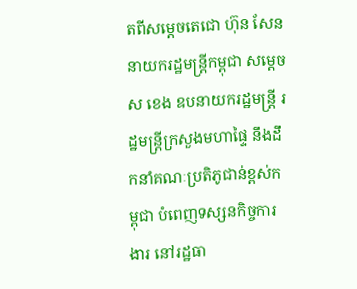តពីសម្តេចតេជោ ហ៊ុន សែន នាយករដ្ឋមន្ត្រីកម្ពុជា សម្ដេច ស ខេង ឧបនាយករដ្ឋមន្ត្រី រដ្ឋមន្ត្រីក្រសួងមហាផ្ទៃ នឹងដឹកនាំគណៈប្រតិភូជាន់ខ្ពស់កម្ពុជា បំពេញទស្សនកិច្ចការងារ នៅរដ្ឋធា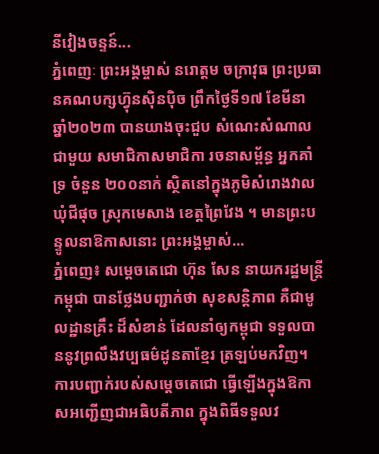នីវៀងចន្ទន៍...
ភ្នំពេញៈ ព្រះអង្គម្ចាស់ នរោត្តម ចក្រាវុធ ព្រះប្រធានគណបក្សហ៊្វុនស៊ិនប៉ិច ព្រឹកថ្ងៃទី១៧ ខែមីនា ឆ្នាំ២០២៣ បានយាងចុះជួប សំណេះសំណាលជាមួយ សមាជិកាសមាជិកា រចនាសម្ព័ន្ធ អ្នកគាំទ្រ ចំនួន ២០០នាក់ ស្ថិតនៅក្នុងភូមិសំរោងវាល ឃុំជីផុច ស្រុកមេសាង ខេត្តព្រៃវែង ។ មានព្រះបន្ទូលនាឱកាសនោះ ព្រះអង្គម្ចាស់...
ភ្នំពេញ៖ សម្ដេចតេជោ ហ៊ុន សែន នាយករដ្ឋមន្ត្រីកម្ពុជា បានថ្លែងបញ្ជាក់ថា សុខសន្តិភាព គឺជាមូលដ្ឋានគ្រឹះ ដ៏សំខាន់ ដែលនាំឲ្យកម្ពុជា ទទួលបាននូវព្រលឹងវប្បធម៌ដូនតាខ្មែរ ត្រឡប់មកវិញ។ ការបញ្ជាក់របស់សម្ដេចតេជោ ធ្វើឡើងក្នុងឱកាសអញ្ជើញជាអធិបតីភាព ក្នុងពិធីទទួលវ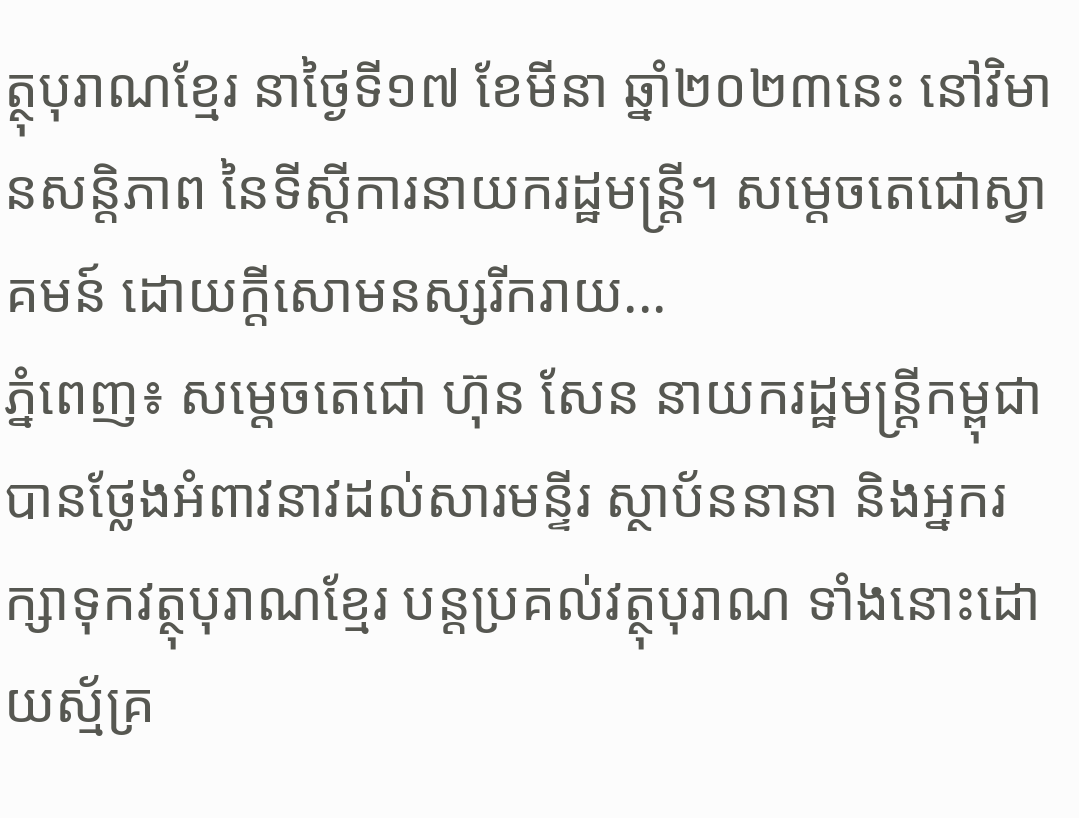ត្ថុបុរាណខ្មែរ នាថ្ងៃទី១៧ ខែមីនា ឆ្នាំ២០២៣នេះ នៅវិមានសន្តិភាព នៃទីស្ដីការនាយករដ្ឋមន្ត្រី។ សម្តេចតេជោស្វាគមន៍ ដោយក្តីសោមនស្សរីករាយ...
ភ្នំពេញ៖ សម្ដេចតេជោ ហ៊ុន សែន នាយករដ្ឋមន្ត្រីកម្ពុជា បានថ្លែងអំពាវនាវដល់សារមន្ទីរ ស្ថាប័ននានា និងអ្នករក្សាទុកវត្ថុបុរាណខ្មែរ បន្តប្រគល់វត្ថុបុរាណ ទាំងនោះដោយស្ម័គ្រ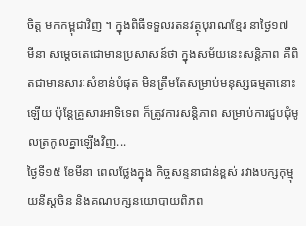ចិត្ត មកកម្ពុជាវិញ ។ ក្នុងពិធីទទួលរតនវត្ថុបុរាណខ្មែរ នាថ្ងៃ១៧ មីនា សម្ដេចតេជោមានប្រសាសន៍ថា ក្នុងសម័យនេះសន្តិភាព គឺពិតជាមានសារៈសំខាន់បំផុត មិនត្រឹមតែសម្រាប់មនុស្សធម្មតានោះឡើយ ប៉ុន្តែគ្រួសារអាទិទេព ក៏ត្រូវការសន្តិភាព សម្រាប់ការជួបជុំមូលត្រកូលគ្នាឡើងវិញ...
ថ្ងៃទី១៥ ខែមីនា ពេលថ្លែងក្នុង កិច្ចសន្ទនាជាន់ខ្ពស់ រវាងបក្សកុម្មុយនីស្តចិន និងគណបក្សនយោបាយពិភព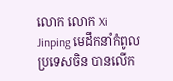លោក លោក Xi Jinping មេដឹកនាំកំពូលប្រទេសចិន បានលើក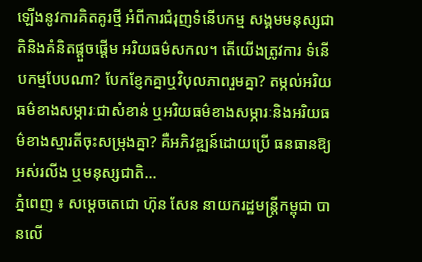ឡើងនូវការគិតគូរថ្មី អំពីការជំរុញទំនើបកម្ម សង្គមមនុស្សជាតិនិងគំនិតផ្តួចផ្តើម អរិយធម៌សកល។ តើយើងត្រូវការ ទំនើបកម្មបែបណា? បែកខ្ញែកគ្នាឬវិបុលភាពរួមគ្នា? តម្កល់អរិយធម៌ខាងសម្ភារៈជាសំខាន់ ឬអរិយធម៌ខាងសម្ភារៈនិងអរិយធម៌ខាងស្មារតីចុះសម្រុងគ្នា? គឺអភិវឌ្ឍន៍ដោយប្រើ ធនធានឱ្យអស់រលីង ឬមនុស្សជាតិ...
ភ្នំពេញ ៖ សម្ដេចតេជោ ហ៊ុន សែន នាយករដ្ឋមន្ត្រីកម្ពុជា បានលើ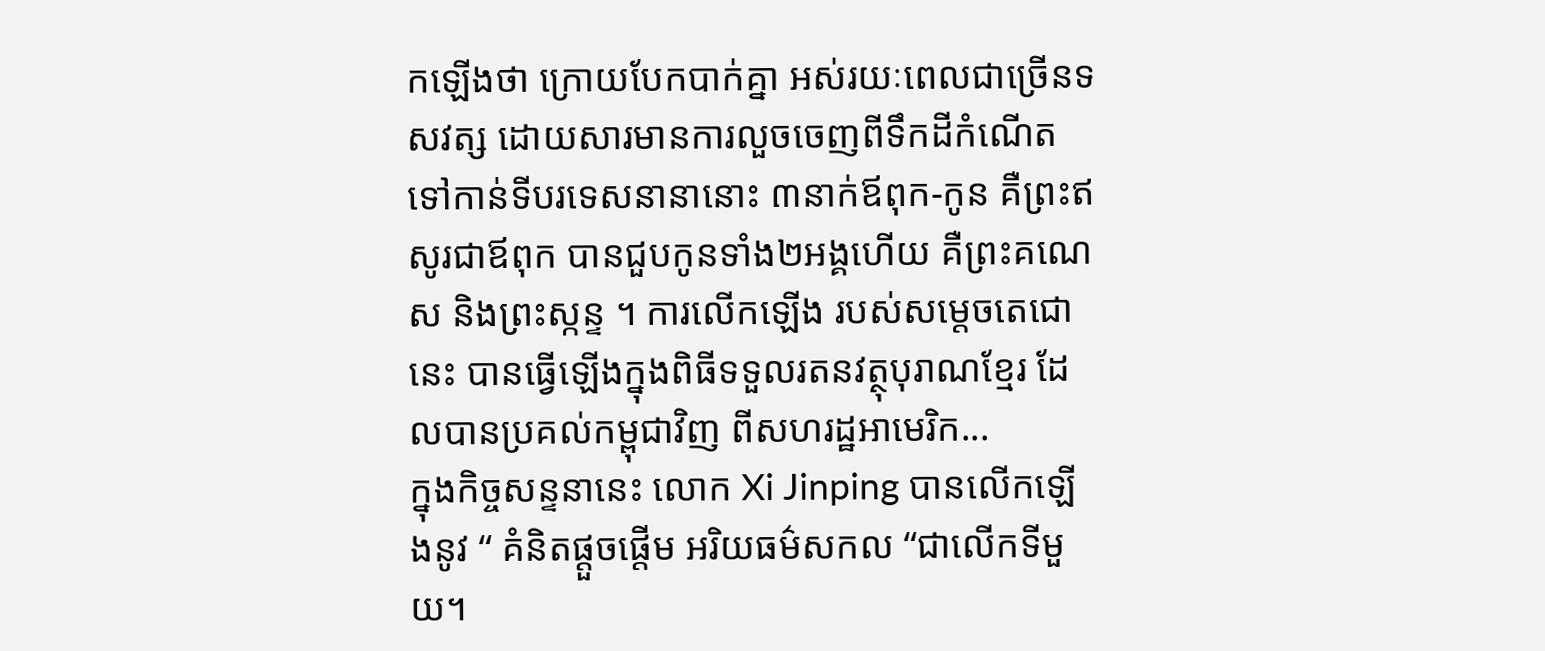កឡើងថា ក្រោយបែកបាក់គ្នា អស់រយៈពេលជាច្រើនទសវត្ស ដោយសារមានការលួចចេញពីទឹកដីកំណើត ទៅកាន់ទីបរទេសនានានោះ ៣នាក់ឪពុក-កូន គឺព្រះឥសូរជាឪពុក បានជួបកូនទាំង២អង្គហើយ គឺព្រះគណេស និងព្រះស្កន្ទ ។ ការលើកឡើង របស់សម្តេចតេជោនេះ បានធ្វើឡើងក្នុងពិធីទទួលរតនវត្ថុបុរាណខ្មែរ ដែលបានប្រគល់កម្ពុជាវិញ ពីសហរដ្ឋអាមេរិក...
ក្នុងកិច្ចសន្ទនានេះ លោក Xi Jinping បានលើកឡើងនូវ “ គំនិតផ្តួចផ្តើម អរិយធម៌សកល “ជាលើកទីមួយ។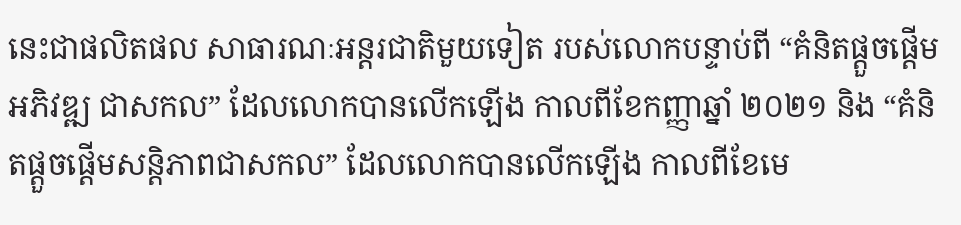នេះជាផលិតផល សាធារណៈអន្តរជាតិមួយទៀត របស់លោកបន្ទាប់ពី “គំនិតផ្តួចផ្តើមអភិវឌ្ឍ ជាសកល” ដែលលោកបានលើកឡើង កាលពីខែកញ្ញាឆ្នាំ ២០២១ និង “គំនិតផ្តួចផ្តើមសន្តិភាពជាសកល” ដែលលោកបានលើកឡើង កាលពីខែមេ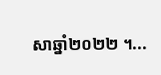សាឆ្នាំ២០២២ ។...